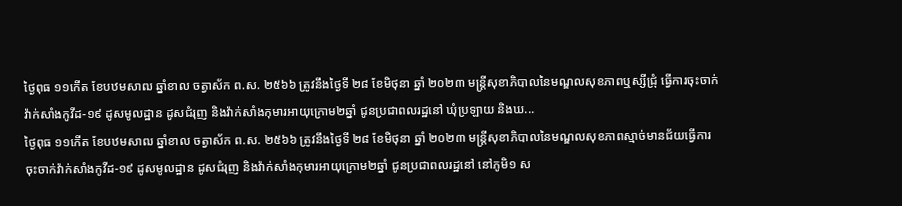ថ្ងៃពុធ ១១កើត ខែបឋមសាឍ ឆ្នាំខាល ចត្វាស័ក ព.ស. ២៥៦៦ ត្រូវនឹងថ្ងៃទី ២៨ ខែមិថុនា ឆ្នាំ ២០២៣ មន្រ្តីសុខាភិបាលនៃមណ្ឌលសុខភាពឬស្សីជ្រុំ ធ្វើការចុះចាក់វ៉ាក់សាំងកូវីដ-១៩ ដូសមូលដ្ឋាន ដូសជំរុញ និងវ៉ាក់សាំងកុមារអាយុក្រោម២ឆ្នាំ ជូនប្រជាពលរដ្ឋនៅ ឃុំប្រឡាយ និងឃ...
ថ្ងៃពុធ ១១កើត ខែបឋមសាឍ ឆ្នាំខាល ចត្វាស័ក ព.ស. ២៥៦៦ ត្រូវនឹងថ្ងៃទី ២៨ ខែមិថុនា ឆ្នាំ ២០២៣ មន្រ្តីសុខាភិបាលនៃមណ្ឌលសុខភាពស្មាច់មានជ័យធ្វើការចុះចាក់វ៉ាក់សាំងកូវីដ-១៩ ដូសមូលដ្ឋាន ដូសជំរុញ និងវ៉ាក់សាំងកុមារអាយុក្រោម២ឆ្នាំ ជូនប្រជាពលរដ្ឋនៅ នៅភូមិ១ ស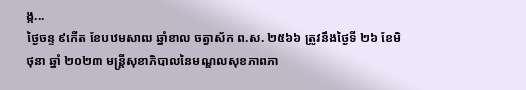ង្ក...
ថ្ងៃចន្ទ ៩កើត ខែបឋមសាឍ ឆ្នាំខាល ចត្វាស័ក ព.ស. ២៥៦៦ ត្រូវនឹងថ្ងៃទី ២៦ ខែមិថុនា ឆ្នាំ ២០២៣ មន្រ្តីសុខាភិបាលនៃមណ្ឌលសុខភាពភា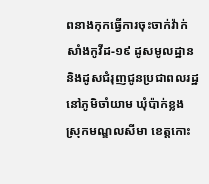ពនាងកុកធ្វើការចុះចាក់វ៉ាក់សាំងកូវីដ-១៩ ដូសមូលដ្ឋាននិងដូសជំរុញជូនប្រជាពលរដ្ឋនៅភូមិចាំយាម ឃុំប៉ាក់ខ្លង ស្រុកមណ្ឌលសីមា ខេត្តកោះ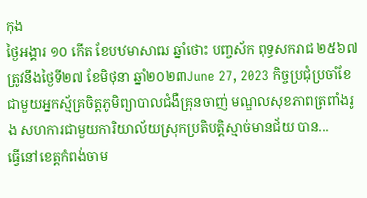កុង
ថ្ងៃអង្គារ ១០ កើត ខែបឋមាសាឍ ឆ្នាំថោះ បញ្ចស័ក ពុទ្ធសករាជ ២៥៦៧ ត្រូវនឹងថ្ងៃទី២៧ ខែមិថុនា ឆ្នាំ២០២៣June 27, 2023 កិច្ចប្រជុំប្រចាំខែជាមួយអ្នកស្ម័គ្រចិត្តភូមិព្យាបាលជំងឺគ្រុនចាញ់ មណ្ឌលសុខភាពត្រពាំងរូង សហការជាមួយការិយាល័យស្រុកប្រតិបត្តិស្មាច់មានជ័យ បាន...
ធ្វើនៅខេត្តកំពង់ចាម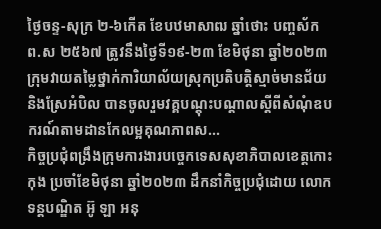ថ្ងៃចន្ទ-សុក្រ ២-៦កើត ខែបឋមាសាឍ ឆ្នាំថោះ បញ្ចស័ក ព.ស ២៥៦៧ ត្រូវនឹងថ្ងៃទី១៩-២៣ ខែមិថុនា ឆ្នាំ២០២៣ ក្រុមវាយតម្លៃថ្នាក់ការិយាល័យស្រុកប្រតិបត្តិស្មាច់មានជ័យ និងស្រែអំបិល បានចូលរួមវគ្គបណ្ដុះបណ្ដាលស្ដីពីសំណុំឧបករណ៍តាមដានកែលម្អគុណភាពស...
កិច្ចប្រជុំពង្រឹងក្រុមការងារបច្ចេកទេសសុខាភិបាលខេត្តកោះកុង ប្រចាំខែមិថុនា ឆ្នាំ២០២៣ ដឹកនាំកិច្ចប្រជុំដោយ លោកទន្តបណ្ឌិត អ៊ូ ឡា អនុ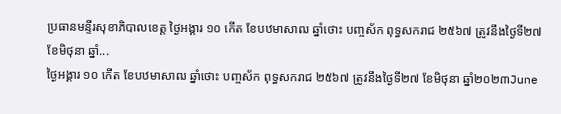ប្រធានមន្ទីរសុខាភិបាលខេត្ត ថ្ងៃអង្គារ ១០ កើត ខែបឋមាសាឍ ឆ្នាំថោះ បញ្ចស័ក ពុទ្ធសករាជ ២៥៦៧ ត្រូវនឹងថ្ងៃទី២៧ ខែមិថុនា ឆ្នាំ...
ថ្ងៃអង្គារ ១០ កើត ខែបឋមាសាឍ ឆ្នាំថោះ បញ្ចស័ក ពុទ្ធសករាជ ២៥៦៧ ត្រូវនឹងថ្ងៃទី២៧ ខែមិថុនា ឆ្នាំ២០២៣June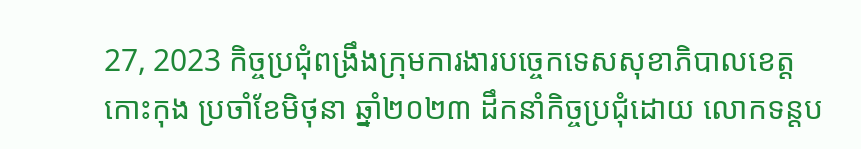27, 2023 កិច្ចប្រជុំពង្រឹងក្រុមការងារបច្ចេកទេសសុខាភិបាលខេត្តកោះកុង ប្រចាំខែមិថុនា ឆ្នាំ២០២៣ ដឹកនាំកិច្ចប្រជុំដោយ លោកទន្តប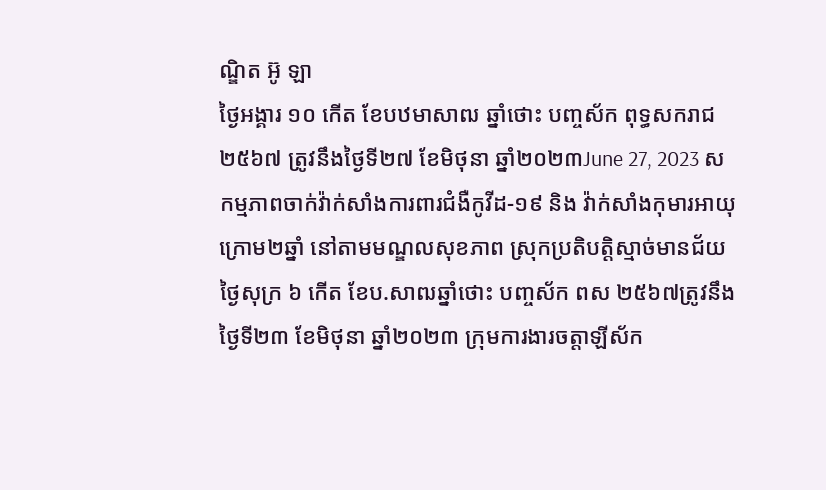ណ្ឌិត អ៊ូ ឡា
ថ្ងៃអង្គារ ១០ កើត ខែបឋមាសាឍ ឆ្នាំថោះ បញ្ចស័ក ពុទ្ធសករាជ ២៥៦៧ ត្រូវនឹងថ្ងៃទី២៧ ខែមិថុនា ឆ្នាំ២០២៣June 27, 2023 សកម្មភាពចាក់វ៉ាក់សាំងការពារជំងឺកូវីដ-១៩ និង វ៉ាក់សាំងកុមារអាយុក្រោម២ឆ្នាំ នៅតាមមណ្ឌលសុខភាព ស្រុកប្រតិបត្តិស្មាច់មានជ័យ
ថ្ងៃសុក្រ ៦ កើត ខែប.សាឍឆ្នាំថោះ បញ្ចស័ក ពស ២៥៦៧ត្រូវនឹងថ្ងៃទី២៣ ខែមិថុនា ឆ្នាំ២០២៣ ក្រុមការងារចត្តាឡីស័ក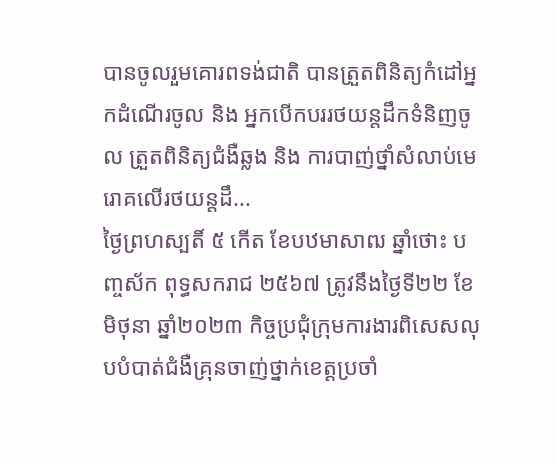បានចូលរួមគោរពទង់ជាតិ បានត្រួតពិនិត្យកំដៅអ្នកដំណើរចូល និង អ្នកបើកបររថយន្តដឹកទំនិញចូល ត្រួតពិនិត្យជំងឺឆ្លង និង ការបាញ់ថ្នាំសំលាប់មេរោគលើរថយន្តដឹ...
ថ្ងៃព្រហស្បតិ៍ ៥ កើត ខែបឋមាសាឍ ឆ្នាំថោះ បញ្ចស័ក ពុទ្ធសករាជ ២៥៦៧ ត្រូវនឹងថ្ងៃទី២២ ខែមិថុនា ឆ្នាំ២០២៣ កិច្ចប្រជុំក្រុមការងារពិសេសលុបបំបាត់ជំងឺគ្រុនចាញ់ថ្នាក់ខេត្តប្រចាំ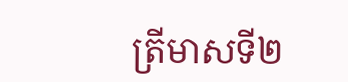ត្រីមាសទី២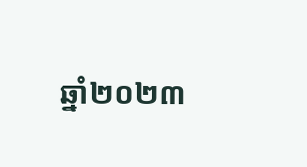ឆ្នាំ២០២៣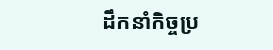ដឹកនាំកិច្ចប្រ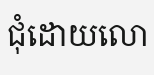ជុំដោយលោ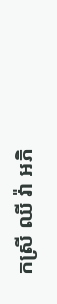កស្រី ឈី វ៉ា អភិ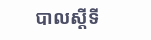បាលស្តីទី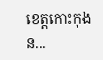ខេត្តកោះកុង ន...